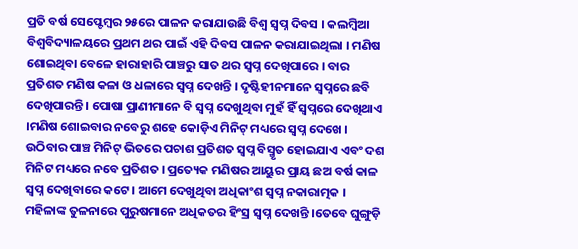ପ୍ରତି ବର୍ଷ ସେପ୍ଟେମ୍ବର ୨୫ରେ ପାଳନ କରାଯାଉଛି ବିଶ୍ୱ ସ୍ୱପ୍ନ ଦିବସ । କଲମ୍ବିଆ ବିଶ୍ୱବିଦ୍ୟାଳୟରେ ପ୍ରଥମ ଥର ପାଇଁ ଏହି ଦିବସ ପାଳନ କରାଯାଇଥିଲା । ମଣିଷ ଶୋଇଥିବା ବେଳେ ହାରାହାରି ପାଞ୍ଚରୁ ସାତ ଥର ସ୍ୱପ୍ନ ଦେଖିପାରେ । ବାର ପ୍ରତିଶତ ମଣିଷ କଳା ଓ ଧଳାରେ ସ୍ୱପ୍ନ ଦେଖନ୍ତି । ଦୃଷ୍ଟିହୀନମାନେ ସ୍ୱପ୍ନରେ ଛବି ଦେଖିପାରନ୍ତି । ପୋଷା ପ୍ରାଣୀମାନେ ବି ସ୍ୱପ୍ନ ଦେଖୁଥିବା ମୁହଁ ହିଁ ସ୍ୱପ୍ନରେ ଦେଖିଥାଏ ।ମଣିଷ ଶୋଇବାର ନବେରୁ ଶହେ କୋଡ଼ିଏ ମିନିଟ୍ ମଧ୍ୟରେ ସ୍ୱପ୍ନ ଦେଖେ । ଉଠିବାର ପାଞ୍ଚ ମିନିଟ୍ ଭିତରେ ପଚାଶ ପ୍ରତିଶତ ସ୍ୱପ୍ନ ବିସ୍ମୃତ ହୋଇଯାଏ ଏବଂ ଦଶ ମିନିଟ ମଧ୍ୟରେ ନବେ ପ୍ରତିଶତ । ପ୍ରତ୍ୟେକ ମଣିଷର ଆୟୁର ପ୍ରାୟ ଛଅ ବର୍ଷ କାଳ ସ୍ୱପ୍ନ ଦେଖିବାରେ କଟେ । ଆମେ ଦେଖୁଥିବା ଅଧିକାଂଶ ସ୍ୱପ୍ନ ନକାରାତ୍ମକ । ମହିଳାଙ୍କ ତୁଳନାରେ ପୁରୁଷମାନେ ଅଧିକତର ହିଂସ୍ର ସ୍ୱପ୍ନ ଦେଖନ୍ତି ।ତେବେ ଘୁଙ୍ଗୁଡ଼ି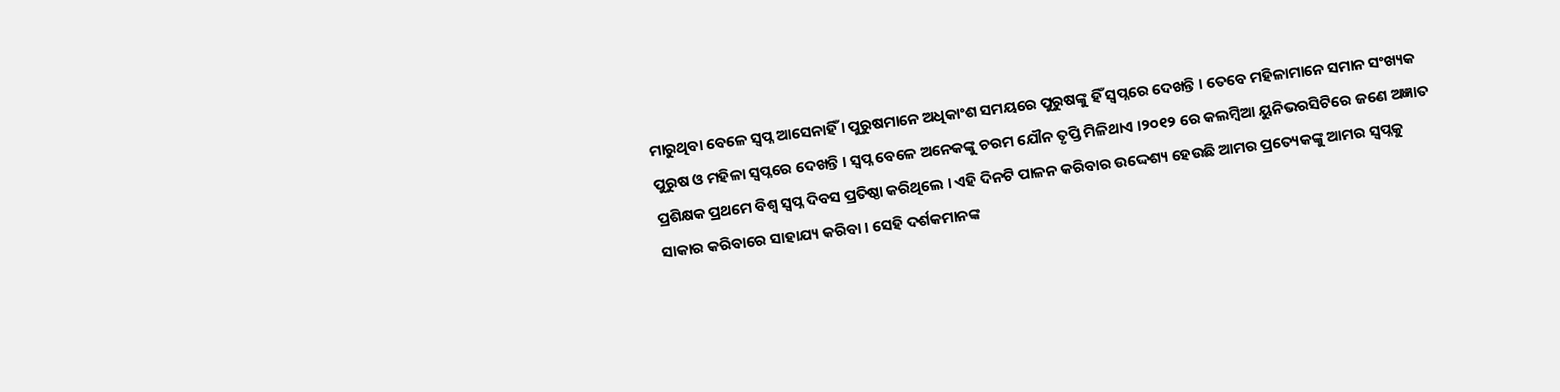ମାରୁଥିବା ବେଳେ ସ୍ୱପ୍ନ ଆସେନାହିଁ । ପୁରୁଷମାନେ ଅଧିକାଂଶ ସମୟରେ ପୁରୁଷଙ୍କୁ ହିଁ ସ୍ୱପ୍ନରେ ଦେଖନ୍ତି । ତେବେ ମହିଳାମାନେ ସମାନ ସଂଖ୍ୟକ ପୁରୁଷ ଓ ମହିଳା ସ୍ୱପ୍ନରେ ଦେଖନ୍ତି । ସ୍ୱପ୍ନ ବେଳେ ଅନେକଙ୍କୁ ଚରମ ଯୌନ ତୃପ୍ତି ମିଳିଥାଏ ।୨୦୧୨ ରେ କଲମ୍ବିଆ ୟୁନିଭରସିଟିରେ ଜଣେ ଅଜ୍ଞାତ ପ୍ରଶିକ୍ଷକ ପ୍ରଥମେ ବିଶ୍ୱ ସ୍ୱପ୍ନ ଦିବସ ପ୍ରତିଷ୍ଠା କରିଥିଲେ । ଏହି ଦିନଟି ପାଳନ କରିବାର ଉଦ୍ଦେଶ୍ୟ ହେଉଛି ଆମର ପ୍ରତ୍ୟେକଙ୍କୁ ଆମର ସ୍ୱପ୍ନକୁ ସାକାର କରିବାରେ ସାହାଯ୍ୟ କରିବା । ସେହି ଦର୍ଶକମାନଙ୍କ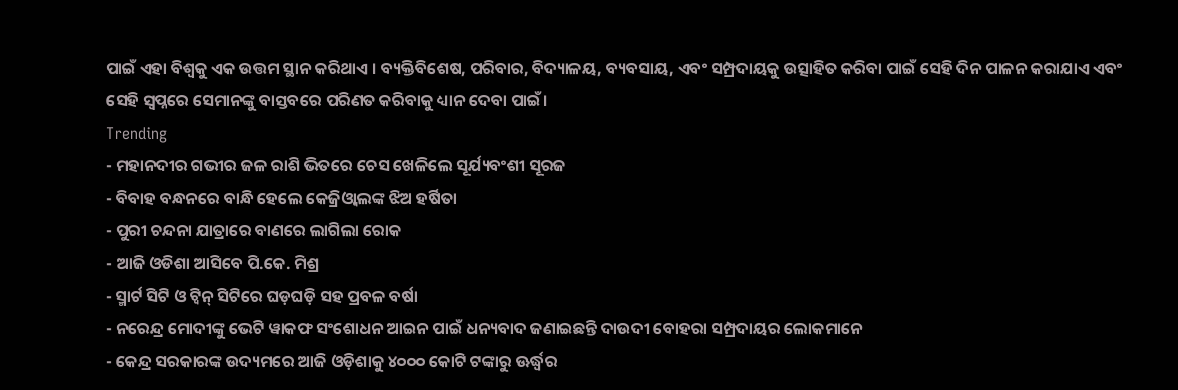ପାଇଁ ଏହା ବିଶ୍ୱକୁ ଏକ ଉତ୍ତମ ସ୍ଥାନ କରିଥାଏ । ବ୍ୟକ୍ତିବିଶେଷ, ପରିବାର, ବିଦ୍ୟାଳୟ, ବ୍ୟବସାୟ, ଏବଂ ସମ୍ପ୍ରଦାୟକୁ ଉତ୍ସାହିତ କରିବା ପାଇଁ ସେହି ଦିନ ପାଳନ କରାଯାଏ ଏବଂ ସେହି ସ୍ୱପ୍ନରେ ସେମାନଙ୍କୁ ବାସ୍ତବରେ ପରିଣତ କରିବାକୁ ଧ୍ୟାନ ଦେବା ପାଇଁ।
Trending
- ମହାନଦୀର ଗଭୀର ଜଳ ରାଶି ଭିତରେ ଚେସ ଖେଳିଲେ ସୂର୍ଯ୍ୟବଂଶୀ ସୂରଜ
- ବିବାହ ବନ୍ଧନରେ ବାନ୍ଧି ହେଲେ କେଜ୍ରିଓ୍ବାଲଙ୍କ ଝିଅ ହର୍ଷିତା
- ପୁରୀ ଚନ୍ଦନା ଯାତ୍ରାରେ ବାଣରେ ଲାଗିଲା ରୋକ
- ଆଜି ଓଡିଶା ଆସିବେ ପି.କେ. ମିଶ୍ର
- ସ୍ମାର୍ଟ ସିଟି ଓ ଟ୍ଵିନ୍ ସିଟିରେ ଘଡ଼ଘଡ଼ି ସହ ପ୍ରବଳ ବର୍ଷା
- ନରେନ୍ଦ୍ର ମୋଦୀଙ୍କୁ ଭେଟି ୱାକଫ ସଂଶୋଧନ ଆଇନ ପାଇଁ ଧନ୍ୟବାଦ ଜଣାଇଛନ୍ତି ଦାଉଦୀ ବୋହରା ସମ୍ପ୍ରଦାୟର ଲୋକମାନେ
- କେନ୍ଦ୍ର ସରକାରଙ୍କ ଉଦ୍ୟମରେ ଆଜି ଓଡ଼ିଶାକୁ ୪୦୦୦ କୋଟି ଟଙ୍କାରୁ ଊର୍ଦ୍ଧ୍ବର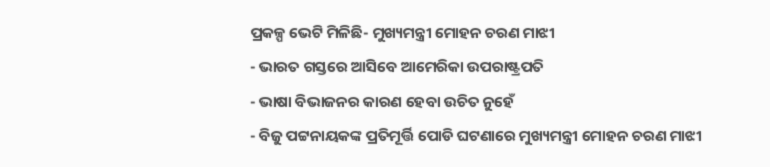ପ୍ରକଳ୍ପ ଭେଟି ମିଳିଛି- ମୁଖ୍ୟମନ୍ତ୍ରୀ ମୋହନ ଚରଣ ମାଝୀ
- ଭାରତ ଗସ୍ତରେ ଆସିବେ ଆମେରିକା ଉପରାଷ୍ଟ୍ରପତି
- ଭାଷା ବିଭାଜନର କାରଣ ହେବା ଉଚିତ ନୁହେଁ
- ବିଜୁ ପଟ୍ଟନାୟକଙ୍କ ପ୍ରତିମୂର୍ତ୍ତି ପୋଡି ଘଟଣାରେ ମୁଖ୍ୟମନ୍ତ୍ରୀ ମୋହନ ଚରଣ ମାଝୀ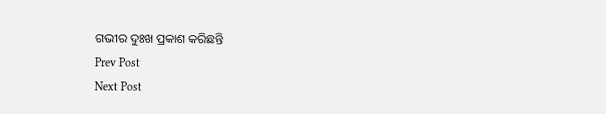ଗଭୀର ଦୁଃଖ ପ୍ରକାଶ କରିଛନ୍ତି
Prev Post
Next Post